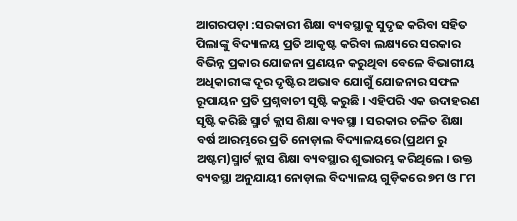ଆଗରପଡ଼ା :ସରକାରୀ ଶିକ୍ଷା ବ୍ୟବସ୍ଥାକୁ ସୁଦୃଢ କରିବା ସହିତ ପିଲାଙ୍କୁ ବିଦ୍ୟାଳୟ ପ୍ରତି ଆକୃଷ୍ଟ କରିବା ଲକ୍ଷ୍ୟରେ ସରକାର ବିଭିନ୍ନ ପ୍ରକାର ଯୋଜନା ପ୍ରଣୟନ କରୁଥିବା ବେଳେ ବିଭାଗୀୟ ଅଧିକାରୀଙ୍କ ଦୂର ଦୃଷ୍ଟିର ଅଭାବ ଯୋଗୁଁ ଯୋଜନାର ସଫଳ ରୂପାୟନ ପ୍ରତି ପ୍ରଶ୍ନବାଚୀ ସୃଷ୍ଟି କରୁଛି । ଏହିପରି ଏକ ଉଦାହରଣ ସୃଷ୍ଟି କରିଛି ସ୍ମାର୍ଟ କ୍ଲାସ ଶିକ୍ଷା ବ୍ୟବସ୍ଥା । ସରକାର ଚଳିତ ଶିକ୍ଷା ବର୍ଷ ଆରମ୍ଭରେ ପ୍ରତି ନୋଡ଼ାଲ ବିଦ୍ୟାଳୟରେ(ପ୍ରଥମ ରୁ ଅଷ୍ଟମ)ସ୍ମାର୍ଟ କ୍ଲାସ ଶିକ୍ଷା ବ୍ୟବସ୍ଥାର ଶୁଭାରମ୍ଭ କରିଥିଲେ । ଉକ୍ତ ବ୍ୟବସ୍ଥା ଅନୁଯାୟୀ ନୋଡ଼ାଲ ବିଦ୍ୟାଳୟ ଗୁଡ଼ିକରେ ୭ମ ଓ ୮ମ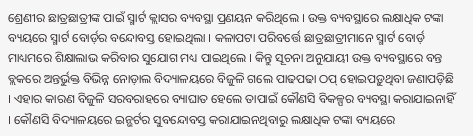ଶ୍ରେଣୀର ଛାତ୍ରଛାତ୍ରୀଙ୍କ ପାଇଁ ସ୍ମାର୍ଟ କ୍ଲାସର ବ୍ୟବସ୍ଥା ପ୍ରଣୟନ କରିଥିଲେ । ଉକ୍ତ ବ୍ୟବସ୍ଥାରେ ଲକ୍ଷାଧିକ ଟଙ୍କା ବ୍ୟୟରେ ସ୍ମାର୍ଟ ବୋର୍ଡ଼ର ବନ୍ଦୋବସ୍ତ ହୋଇଥିଲା । କଳାପଟା ପରିବର୍ତ୍ତେ ଛାତ୍ରଛାତ୍ରୀମାନେ ସ୍ମାର୍ଟ ବୋର୍ଡ଼ ମାଧ୍ୟମରେ ଶିକ୍ଷାଲାଭ କରିବାର ସୁଯୋଗ ମଧ୍ୟ ପାଇଥିଲେ । କିନ୍ତୁ ସୂଚନା ଅନୁଯାୟୀ ଉକ୍ତ ବ୍ୟବସ୍ଥାରେ ବନ୍ତ ବ୍ଲକରେ ଅନ୍ତର୍ଭୁକ୍ତ ବିଭିନ୍ନ ନୋଡ଼ାଲ ବିଦ୍ୟାଳୟରେ ବିଜୁଳି ଗଲେ ପାଢପଢା ଠପ୍ ହୋଇପଡ଼ୁଥିବା ଜଣାପଡ଼ିଛି । ଏହାର କାରଣ ବିଜୁଳି ସରବରାହରେ ବ୍ୟାଘାତ ହେଲେ ତାପାଇଁ କୌଣସି ବିକଳ୍ପର ବ୍ୟବସ୍ଥା କରାଯାଇନାହିଁ । କୌଣସି ବିଦ୍ୟାଳୟରେ ଇନ୍ଭର୍ଟର ସୁବନ୍ଦୋବସ୍ତ କରାଯାଇନଥିବାରୁ ଲକ୍ଷାଧିକ ଟଙ୍କା ବ୍ୟୟରେ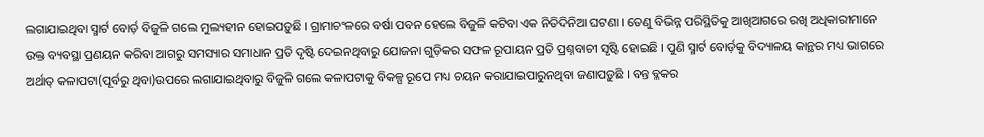ଲଗାଯାଇଥିବା ସ୍ମାର୍ଟ ବୋର୍ଡ଼ ବିଜୁଳି ଗଲେ ମୁଲ୍ୟହୀନ ହୋଇପଡ଼ୁଛି । ଗ୍ରାମାଚଂଳରେ ବର୍ଷା ପବନ ହେଲେ ବିଜୁଳି କଟିବା ଏକ ନିତିଦିନିଆ ଘଟଣା । ତେଣୁ ବିଭିନ୍ନ ପରିସ୍ଥିତିକୁ ଆଖିଆଗରେ ରଖି ଅଧିକାରୀମାନେ ଉକ୍ତ ବ୍ୟବସ୍ଥା ପ୍ରଣୟନ କରିବା ଆଗରୁ ସମସ୍ୟାର ସମାଧାନ ପ୍ରତି ଦୃଷ୍ଟି ଦେଇନଥିବାରୁ ଯୋଜନା ଗୁଡ଼ିକର ସଫଳ ରୂପାୟନ ପ୍ରତି ପ୍ରଶ୍ନବାଚୀ ସୃଷ୍ଟି ହୋଇଛି । ପୁଣି ସ୍ମାର୍ଟ ବୋର୍ଡ଼କୁ ବିଦ୍ୟାଳୟ କାନ୍ଥର ମଧ୍ୟ ଭାଗରେ ଅର୍ଥାତ୍ କଳାପଟା(ପୂର୍ବରୁ ଥିବା)ଉପରେ ଲଗାଯାଇଥିବାରୁ ବିଜୁଳି ଗଲେ କଳାପଟାକୁ ବିକଳ୍ପ ରୂପେ ମଧ୍ୟ ଚୟନ କରାଯାଇପାରୁନଥିବା ଜଣାପଡ଼ୁଛି । ବନ୍ତ ବ୍ଳକର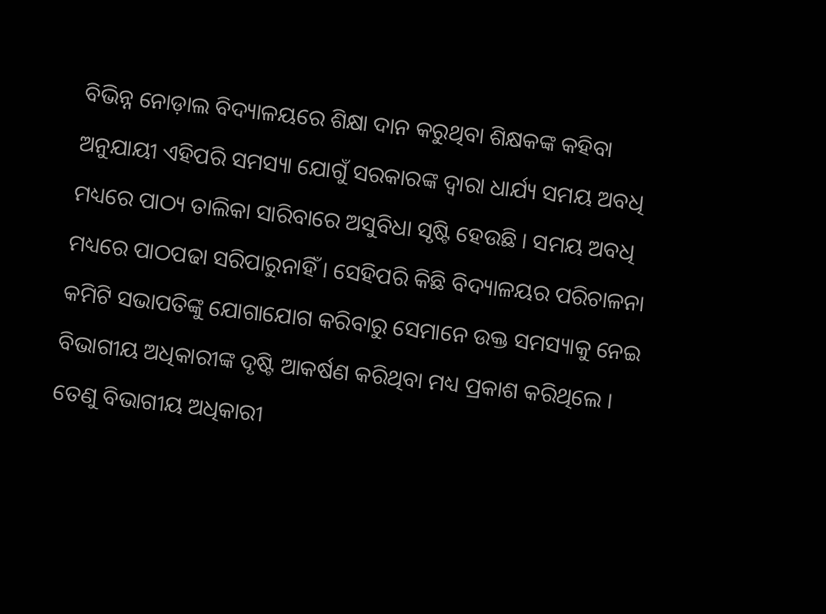ବିଭିନ୍ନ ନୋଡ଼ାଲ ବିଦ୍ୟାଳୟରେ ଶିକ୍ଷା ଦାନ କରୁଥିବା ଶିକ୍ଷକଙ୍କ କହିବା ଅନୁଯାୟୀ ଏହିପରି ସମସ୍ୟା ଯୋଗୁଁ ସରକାରଙ୍କ ଦ୍ୱାରା ଧାର୍ଯ୍ୟ ସମୟ ଅବଧି ମଧ୍ୟରେ ପାଠ୍ୟ ତାଲିକା ସାରିବାରେ ଅସୁବିଧା ସୃଷ୍ଟି ହେଉଛି । ସମୟ ଅବଧି ମଧ୍ୟରେ ପାଠପଢା ସରିପାରୁନାହିଁ । ସେହିପରି କିଛି ବିଦ୍ୟାଳୟର ପରିଚାଳନା କମିଟି ସଭାପତିଙ୍କୁ ଯୋଗାଯୋଗ କରିବାରୁ ସେମାନେ ଉକ୍ତ ସମସ୍ୟାକୁ ନେଇ ବିଭାଗୀୟ ଅଧିକାରୀଙ୍କ ଦୃଷ୍ଟି ଆକର୍ଷଣ କରିଥିବା ମଧ୍ୟ ପ୍ରକାଶ କରିଥିଲେ । ତେଣୁ ବିଭାଗୀୟ ଅଧିକାରୀ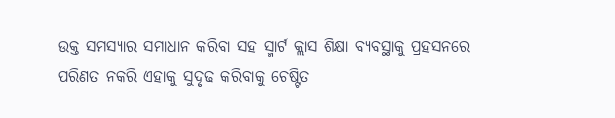ଉକ୍ତ ସମସ୍ୟାର ସମାଧାନ କରିବା ସହ ସ୍ମାର୍ଟ କ୍ଲାସ ଶିକ୍ଷା ବ୍ୟବସ୍ଥାକୁ ପ୍ରହସନରେ ପରିଣତ ନକରି ଏହାକୁ ସୁଦୃଢ କରିବାକୁ ଚେଷ୍ଟିତ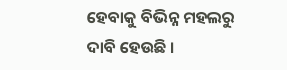ହେବାକୁ ବିଭିନ୍ନ ମହଲରୁ ଦାବି ହେଉଛି ।